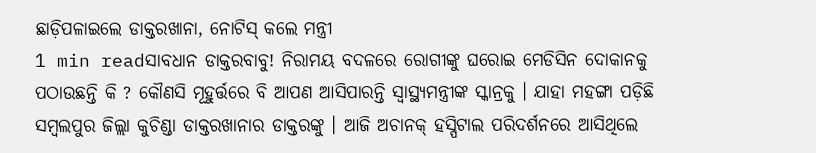ଛାଡ଼ିପଳାଇଲେ ଡାକ୍ତରଖାନା, ନୋଟିସ୍ କଲେ ମନ୍ତ୍ରୀ
1 min readସାବଧାନ ଡାକ୍ତରବାବୁ! ନିରାମୟ ବଦଳରେ ରୋଗୀଙ୍କୁ ଘରୋଇ ମେଡିସିନ ଦୋକାନକୁ ପଠାଉଛନ୍ତି କି ? କୌଣସି ମୂହୁର୍ତ୍ତରେ ବି ଆପଣ ଆସିପାରନ୍ତି ସ୍ୱାସ୍ଥ୍ୟମନ୍ତ୍ରୀଙ୍କ ସ୍କାନ୍ରକୁ । ଯାହା ମହଙ୍ଗା ପଡ଼ିଛି ସମ୍ବଲପୁର ଜିଲ୍ଲା କୁଚିଣ୍ଡା ଡାକ୍ତରଖାନାର ଡାକ୍ତରଙ୍କୁ । ଆଜି ଅଚାନକ୍ ହସ୍ପିଟାଲ ପରିଦର୍ଶନରେ ଆସିଥିଲେ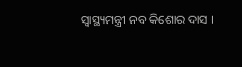ସ୍ୱାସ୍ଥ୍ୟମନ୍ତ୍ରୀ ନବ କିଶୋର ଦାସ ।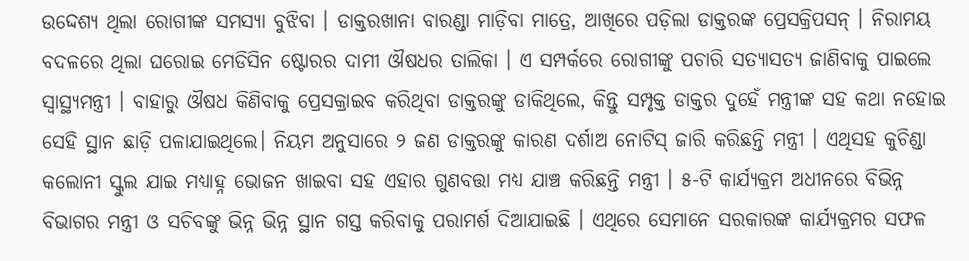ଉଦ୍ଦେଶ୍ୟ ଥିଲା ରୋଗୀଙ୍କ ସମସ୍ୟା ବୁଝିବା । ଡାକ୍ତରଖାନା ବାରଣ୍ଡା ମାଡ଼ିବା ମାତ୍ରେ, ଆଖିରେ ପଡ଼ିଲା ଡାକ୍ତରଙ୍କ ପ୍ରେସକ୍ରିପସନ୍ । ନିରାମୟ ବଦଳରେ ଥିଲା ଘରୋଇ ମେଡିସିନ ଷ୍ଟୋରର ଦାମୀ ଔଷଧର ତାଲିକା । ଏ ସମ୍ପର୍କରେ ରୋଗୀଙ୍କୁ ପଚାରି ସତ୍ୟାସତ୍ୟ ଜାଣିବାକୁ ପାଇଲେ ସ୍ୱାସ୍ଥ୍ୟମନ୍ତ୍ରୀ । ବାହାରୁ ଔଷଧ କିଣିବାକୁ ପ୍ରେସକ୍ରାଇବ କରିଥିବା ଡାକ୍ତରଙ୍କୁ ଡାକିଥିଲେ, କିନ୍ତୁ ସମ୍ପୃକ୍ତ ଡାକ୍ତର ଦୁହେଁ ମନ୍ତ୍ରୀଙ୍କ ସହ କଥା ନହୋଇ ସେହି ସ୍ଥାନ ଛାଡ଼ି ପଳାଯାଇଥିଲେ। ନିୟମ ଅନୁସାରେ ୨ ଜଣ ଡାକ୍ତରଙ୍କୁ କାରଣ ଦର୍ଶାଅ ନୋଟିସ୍ ଜାରି କରିଛନ୍ତି ମନ୍ତ୍ରୀ । ଏଥିସହ କୁଚିଣ୍ଡା କଲୋନୀ ସ୍କୁଲ ଯାଇ ମଧ୍ୟାହ୍ନ ଭୋଜନ ଖାଇବା ସହ ଏହାର ଗୁଣବତ୍ତା ମଧ୍ୟ ଯାଞ୍ଚ କରିଛନ୍ତି ମନ୍ତ୍ରୀ । ୫-ଟି କାର୍ଯ୍ୟକ୍ରମ ଅଧୀନରେ ବିଭିନ୍ନ ବିଭାଗର ମନ୍ତ୍ରୀ ଓ ସଚିବଙ୍କୁ ଭିନ୍ନ ଭିନ୍ନ ସ୍ଥାନ ଗସ୍ତ କରିବାକୁ ପରାମର୍ଶ ଦିଆଯାଇଛି । ଏଥିରେ ସେମାନେ ସରକାରଙ୍କ କାର୍ଯ୍ୟକ୍ରମର ସଫଳ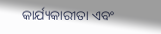କାର୍ଯ୍ୟକାରୀତା ଏବଂ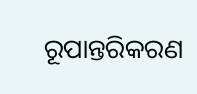ରୂପାନ୍ତରିକରଣ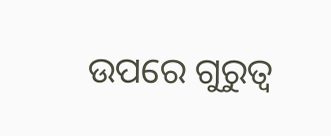ଉପରେ ଗୁରୁତ୍ୱ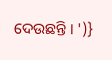ଦେଉଛନ୍ତି । ')}